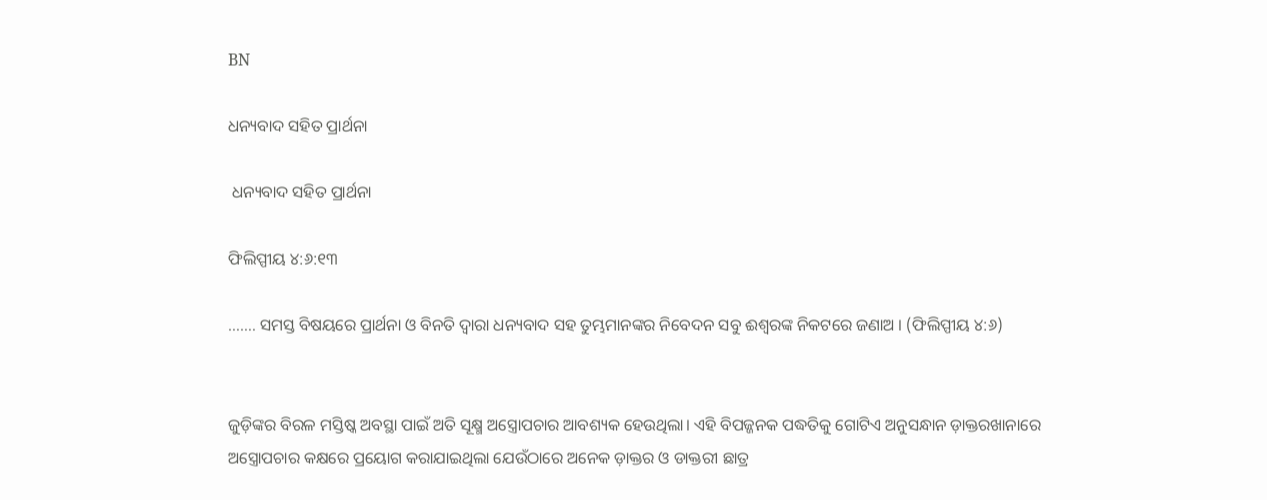BN

ଧନ୍ୟବାଦ ସହିତ ପ୍ରାର୍ଥନା

 ଧନ୍ୟବାଦ ସହିତ ପ୍ରାର୍ଥନା

ଫିଲିପ୍ପୀୟ ୪:୬:୧୩

……. ସମସ୍ତ ବିଷୟରେ ପ୍ରାର୍ଥନା ଓ ବିନତି ଦ୍ଵାରା ଧନ୍ୟବାଦ ସହ ତୁମ୍ଭମାନଙ୍କର ନିବେଦନ ସବୁ ଈଶ୍ୱରଙ୍କ ନିକଟରେ ଜଣାଅ । (ଫିଲିପ୍ପୀୟ ୪:୬)


ଜୁଡ଼ିଙ୍କର ବିରଳ ମସ୍ତିଷ୍କ ଅବସ୍ଥା ପାଇଁ ଅତି ସୂକ୍ଷ୍ମ ଅସ୍ତ୍ରୋପଚାର ଆବଶ୍ୟକ ହେଉଥିଲା। ଏହି ବିପଜ୍ଜନକ ପଦ୍ଧତିକୁ ଗୋଟିଏ ଅନୁସନ୍ଧାନ ଡ଼ାକ୍ତରଖାନାରେ ଅସ୍ତ୍ରୋପଚାର କକ୍ଷରେ ପ୍ରୟୋଗ କରାଯାଇଥିଲା ଯେଉଁଠାରେ ଅନେକ ଡ଼ାକ୍ତର ଓ ଡାକ୍ତରୀ ଛାତ୍ର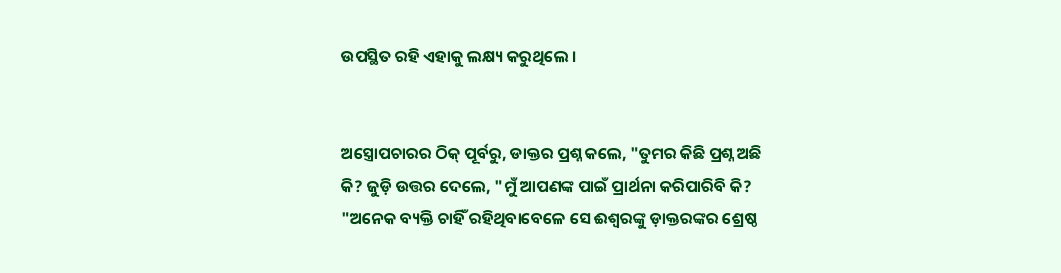ଉପସ୍ଥିତ ରହି ଏହାକୁ ଲକ୍ଷ୍ୟ କରୁଥିଲେ ।


ଅସ୍ତ୍ରୋପଚାରର ଠିକ୍ ପୂର୍ବରୁ, ଡାକ୍ତର ପ୍ରଶ୍ନ କଲେ, "ତୁମର କିଛି ପ୍ରଶ୍ନ ଅଛି କି? ଜୁଡ଼ି ଉତ୍ତର ଦେଲେ, "ମୁଁ ଆପଣଙ୍କ ପାଇଁ ପ୍ରାର୍ଥନା କରିପାରିବି କି? "ଅନେକ ବ୍ୟକ୍ତି ଚାହିଁ ରହିଥିବାବେଳେ ସେ ଈଶ୍ୱରଙ୍କୁ ଡ଼ାକ୍ତରଙ୍କର ଶ୍ରେଷ୍ଠ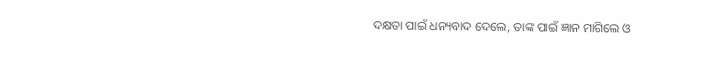ଦକ୍ଷତା ପାଇଁ ଧନ୍ୟବାଦ ଦେଲେ, ତାଙ୍କ ପାଇଁ ଜ୍ଞାନ ମାଗିଲେ ଓ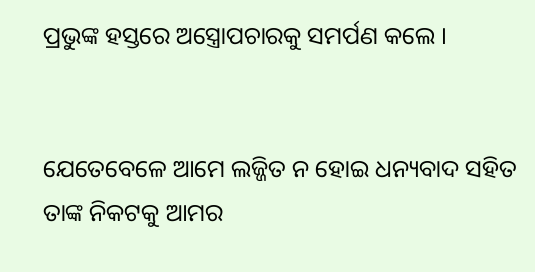ପ୍ରଭୁଙ୍କ ହସ୍ତରେ ଅସ୍ତ୍ରୋପଚାରକୁ ସମର୍ପଣ କଲେ ।


ଯେତେବେଳେ ଆମେ ଲଜ୍ଜିତ ନ ହୋଇ ଧନ୍ୟବାଦ ସହିତ ତାଙ୍କ ନିକଟକୁ ଆମର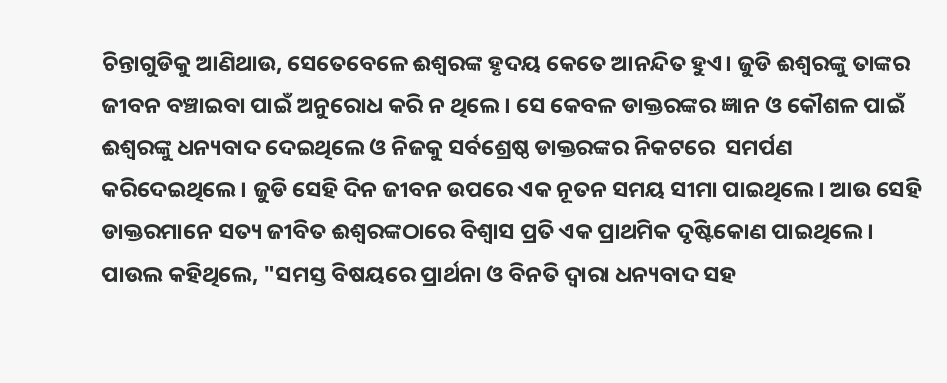ଚିନ୍ତାଗୁଡିକୁ ଆଣିଥାଉ, ସେତେବେଳେ ଈଶ୍ୱରଙ୍କ ହୃଦୟ କେତେ ଆନନ୍ଦିତ ହୁଏ। ଜୁଡି ଈଶ୍ୱରଙ୍କୁ ତାଙ୍କର ଜୀବନ ବଞ୍ଚାଇବା ପାଇଁ ଅନୁରୋଧ କରି ନ ଥିଲେ। ସେ କେବଳ ଡାକ୍ତରଙ୍କର ଜ୍ଞାନ ଓ କୌଶଳ ପାଇଁ  ଈଶ୍ୱରଙ୍କୁ ଧନ୍ୟବାଦ ଦେଇଥିଲେ ଓ ନିଜକୁ ସର୍ବଶ୍ରେଷ୍ଠ ଡାକ୍ତରଙ୍କର ନିକଟରେ  ସମର୍ପଣ କରିଦେଇଥିଲେ। ଜୁଡି ସେହି ଦିନ ଜୀବନ ଉପରେ ଏକ ନୂତନ ସମୟ ସୀମା ପାଇଥିଲେ। ଆଉ ସେହି ଡାକ୍ତରମାନେ ସତ୍ୟ ଜୀବିତ ଈଶ୍ୱରଙ୍କଠାରେ ବିଶ୍ଵାସ ପ୍ରତି ଏକ ପ୍ରାଥମିକ ଦୃଷ୍ଟିକୋଣ ପାଇଥିଲେ । ପାଉଲ କହିଥିଲେ, "ସମସ୍ତ ବିଷୟରେ ପ୍ରାର୍ଥନା ଓ ବିନତି ଦ୍ଵାରା ଧନ୍ୟବାଦ ସହ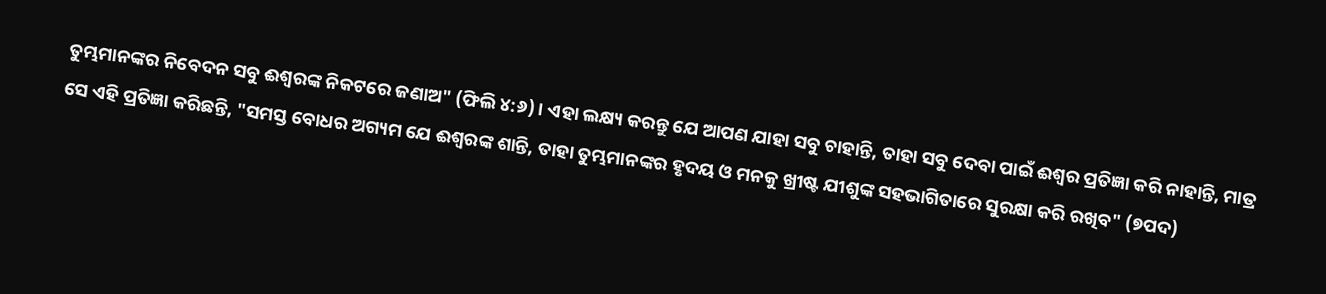ତୁମ୍ଭମାନଙ୍କର ନିବେଦନ ସବୁ ଈଶ୍ୱରଙ୍କ ନିକଟରେ ଜଣାଅ" (ଫିଲି ୪:୬)। ଏହା ଲକ୍ଷ୍ୟ କରନ୍ତୁ ଯେ ଆପଣ ଯାହା ସବୁ ଚାହାନ୍ତି, ତାହା ସବୁ ଦେବା ପାଇଁ ଈଶ୍ୱର ପ୍ରତିଜ୍ଞା କରି ନାହାନ୍ତି, ମାତ୍ର ସେ ଏହି ପ୍ରତିଜ୍ଞା କରିଛନ୍ତି, "ସମସ୍ତ ବୋଧର ଅଗ୍ୟମ ଯେ ଈଶ୍ୱରଙ୍କ ଶାନ୍ତି, ତାହା ତୁମ୍ଭମାନଙ୍କର ହୃଦୟ ଓ ମନକୁ ଖ୍ରୀଷ୍ଟ ଯୀଶୁଙ୍କ ସହଭାଗିତାରେ ସୁରକ୍ଷା କରି ରଖିବ" (୭ପଦ)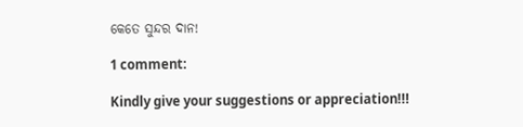କେତେ ସୁନ୍ଦର ଦାନ!

1 comment:

Kindly give your suggestions or appreciation!!!